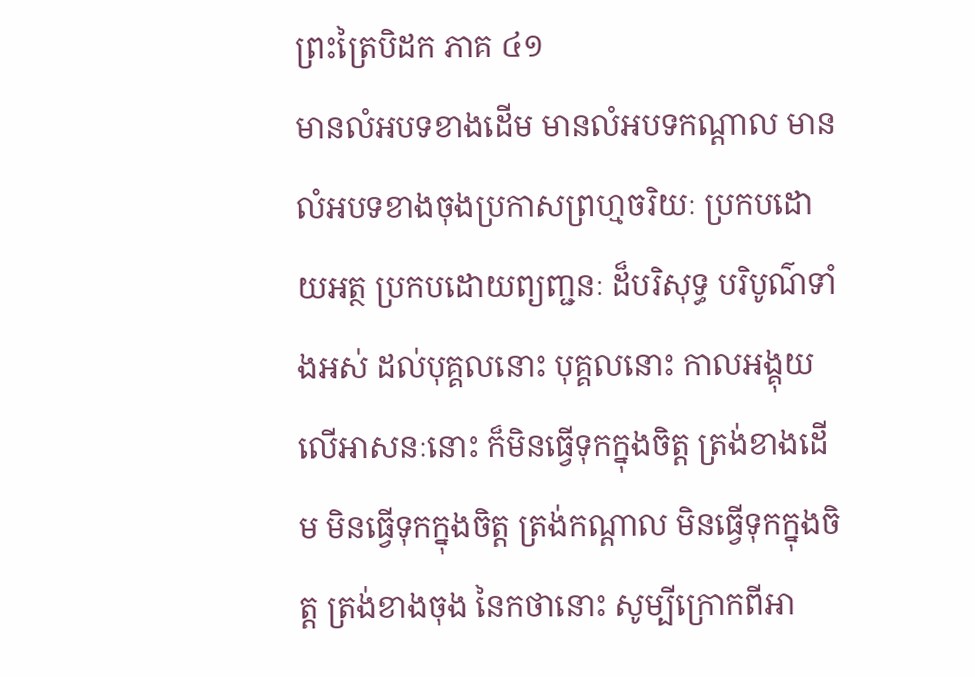ព្រះត្រៃបិដក ភាគ ៤១
មានលំអបទខាងដើម មានលំអបទកណ្ដាល មានលំអបទខាងចុងប្រកាសព្រហ្មចរិយៈ ប្រកបដោយអត្ថ ប្រកបដោយព្យញ្ជនៈ ដ៏បរិសុទ្ធ បរិបូណ៌ទាំងអស់ ដល់បុគ្គលនោះ បុគ្គលនោះ កាលអង្គុយលើអាសនៈនោះ ក៏មិនធ្វើទុកក្នុងចិត្ត ត្រង់ខាងដើម មិនធ្វើទុកក្នុងចិត្ត ត្រង់កណ្ដាល មិនធ្វើទុកក្នុងចិត្ត ត្រង់ខាងចុង នៃកថានោះ សូម្បីក្រោកពីអា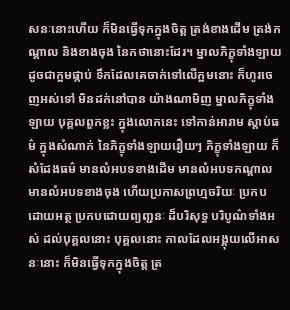សនៈនោះហើយ ក៏មិនធ្វើទុកក្នុងចិត្ត ត្រង់ខាងដើម ត្រង់កណ្ដាល និងខាងចុង នៃកថានោះដែរ។ ម្នាលភិក្ខុទាំងឡាយ ដូចជាក្អមផ្កាប់ ទឹកដែលគេចាក់ទៅលើក្អមនោះ ក៏ហូរចេញអស់ទៅ មិនដក់នៅបាន យ៉ាងណាមិញ ម្នាលភិក្ខុទាំងឡាយ បុគ្គលពួកខ្លះ ក្នុងលោកនេះ ទៅកាន់អារាម ស្ដាប់ធម៌ ក្នុងសំណាក់ នៃភិក្ខុទាំងឡាយរឿយៗ ភិក្ខុទាំងឡាយ ក៏សំដែងធម៌ មានលំអបទខាងដើម មានលំអបទកណ្ដាល មានលំអបទខាងចុង ហើយប្រកាសព្រហ្មចរិយៈ ប្រកបដោយអត្ថ ប្រកបដោយព្យញ្ជនៈ ដ៏បរិសុទ្ធ បរិបូណ៌ទាំងអស់ ដល់បុគ្គលនោះ បុគ្គលនោះ កាលដែលអង្គុយលើអាសនៈនោះ ក៏មិនធ្វើទុកក្នុងចិត្ត ត្រ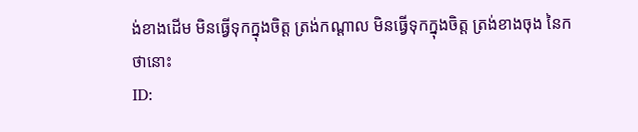ង់ខាងដើម មិនធ្វើទុកក្នុងចិត្ត ត្រង់កណ្ដាល មិនធ្វើទុកក្នុងចិត្ត ត្រង់ខាងចុង នៃកថានោះ
ID: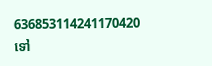636853114241170420
ទៅ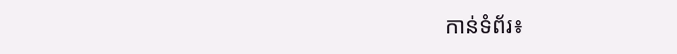កាន់ទំព័រ៖